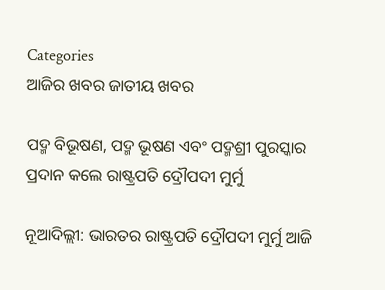Categories
ଆଜିର ଖବର ଜାତୀୟ ଖବର

ପଦ୍ମ ବିଭୂଷଣ, ପଦ୍ମ ଭୂଷଣ ଏବଂ ପଦ୍ମଶ୍ରୀ ପୁରସ୍କାର ପ୍ରଦାନ କଲେ ରାଷ୍ଟ୍ରପତି ଦ୍ରୌପଦୀ ମୁର୍ମୁ

ନୂଆଦିଲ୍ଲୀ: ଭାରତର ରାଷ୍ଟ୍ରପତି ଦ୍ରୌପଦୀ ମୁର୍ମୁ ଆଜି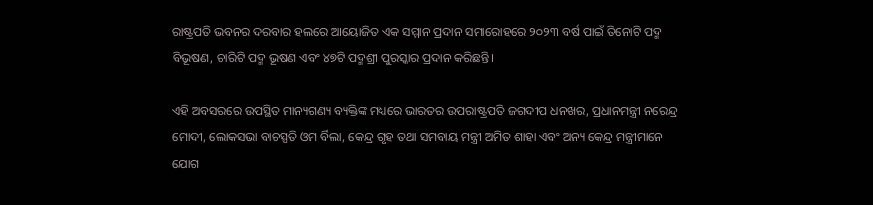ରାଷ୍ଟ୍ରପତି ଭବନର ଦରବାର ହଲରେ ଆୟୋଜିତ ଏକ ସମ୍ମାନ ପ୍ରଦାନ ସମାରୋହରେ ୨୦୨୩ ବର୍ଷ ପାଇଁ ତିନୋଟି ପଦ୍ମ ବିଭୂଷଣ, ଚାରିଟି ପଦ୍ମ ଭୂଷଣ ଏବଂ ୪୭ଟି ପଦ୍ମଶ୍ରୀ ପୁରସ୍କାର ପ୍ରଦାନ କରିଛନ୍ତି।

ଏହି ଅବସରରେ ଉପସ୍ଥିତ ମାନ୍ୟଗଣ୍ୟ ବ୍ୟକ୍ତିଙ୍କ ମଧ୍ୟରେ ଭାରତର ଉପରାଷ୍ଟ୍ରପତି ଜଗଦୀପ ଧନଖର, ପ୍ରଧାନମନ୍ତ୍ରୀ ନରେନ୍ଦ୍ର ମୋଦୀ, ଲୋକସଭା ବାଚସ୍ପତି ଓମ ର୍ବିଲା, କେନ୍ଦ୍ର ଗୃହ ତଥା ସମବାୟ ମନ୍ତ୍ରୀ ଅମିତ ଶାହା ଏବଂ ଅନ୍ୟ କେନ୍ଦ୍ର ମନ୍ତ୍ରୀମାନେ ଯୋଗ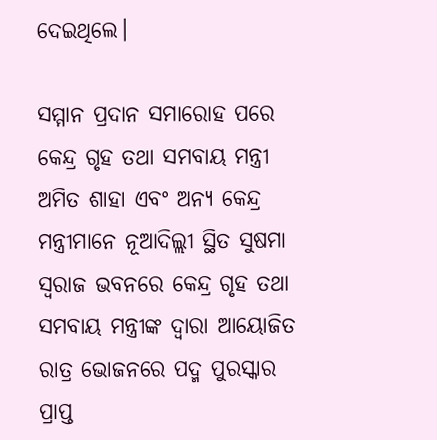ଦେଇଥିଲେ।

ସମ୍ମାନ ପ୍ରଦାନ ସମାରୋହ ପରେ କେନ୍ଦ୍ର ଗୃହ ତଥା ସମବାୟ ମନ୍ତ୍ରୀ ଅମିତ ଶାହା ଏବଂ ଅନ୍ୟ କେନ୍ଦ୍ର ମନ୍ତ୍ରୀମାନେ ନୂଆଦିଲ୍ଲୀ ସ୍ଥିତ ସୁଷମା ସ୍ୱରାଜ ଭବନରେ କେନ୍ଦ୍ର ଗୃହ ତଥା ସମବାୟ ମନ୍ତ୍ରୀଙ୍କ ଦ୍ୱାରା ଆୟୋଜିତ ରାତ୍ର ଭୋଜନରେ ପଦ୍ମ ପୁରସ୍କାର ପ୍ରାପ୍ତ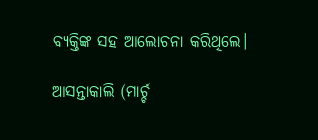ବ୍ୟକ୍ତିଙ୍କ ସହ ଆଲୋଚନା କରିଥିଲେ।

ଆସନ୍ତାକାଲି (ମାର୍ଚ୍ଚ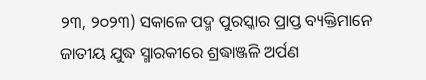୨୩, ୨୦୨୩) ସକାଳେ ପଦ୍ମ ପୁରସ୍କାର ପ୍ରାପ୍ତ ବ୍ୟକ୍ତିମାନେ ଜାତୀୟ ଯୁଦ୍ଧ ସ୍ମାରକୀରେ ଶ୍ରଦ୍ଧାଞ୍ଜଳି ଅର୍ପଣ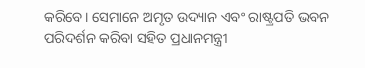କରିବେ। ସେମାନେ ଅମୃତ ଉଦ୍ୟାନ ଏବଂ ରାଷ୍ଟ୍ରପତି ଭବନ ପରିଦର୍ଶନ କରିବା ସହିତ ପ୍ରଧାନମନ୍ତ୍ରୀ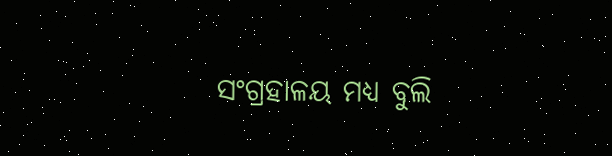ସଂଗ୍ରହାଳୟ ମଧ୍ୟ ବୁଲି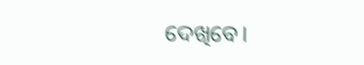ଦେଖିବେ।